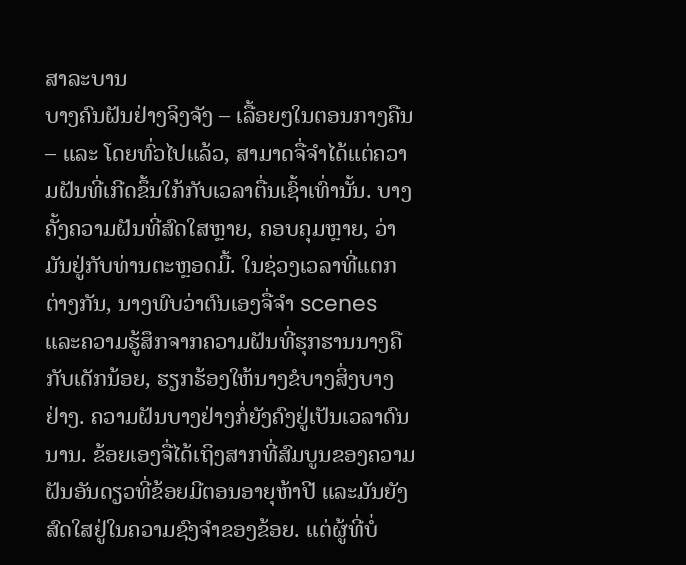ສາລະບານ
ບາງຄົນຝັນຢ່າງຈິງຈັງ – ເລື້ອຍໆໃນຕອນກາງຄືນ – ແລະ ໂດຍທົ່ວໄປແລ້ວ, ສາມາດຈື່ຈຳໄດ້ແຕ່ຄວາມຝັນທີ່ເກີດຂຶ້ນໃກ້ກັບເວລາຕື່ນເຊົ້າເທົ່ານັ້ນ. ບາງຄັ້ງຄວາມຝັນທີ່ສົດໃສຫຼາຍ, ຄອບຄຸມຫຼາຍ, ວ່າມັນຢູ່ກັບທ່ານຕະຫຼອດມື້. ໃນຊ່ວງເວລາທີ່ແຕກຕ່າງກັນ, ນາງພົບວ່າຕົນເອງຈື່ຈໍາ scenes ແລະຄວາມຮູ້ສຶກຈາກຄວາມຝັນທີ່ຮຸກຮານນາງຄືກັບເດັກນ້ອຍ, ຮຽກຮ້ອງໃຫ້ນາງຂໍບາງສິ່ງບາງຢ່າງ. ຄວາມຝັນບາງຢ່າງກໍ່ຍັງຄົງຢູ່ເປັນເວລາດົນນານ. ຂ້ອຍເອງຈື່ໄດ້ເຖິງສາກທີ່ສົມບູນຂອງຄວາມຝັນອັນດຽວທີ່ຂ້ອຍມີຕອນອາຍຸຫ້າປີ ແລະມັນຍັງສົດໃສຢູ່ໃນຄວາມຊົງຈໍາຂອງຂ້ອຍ. ແຕ່ຜູ້ທີ່ບໍ່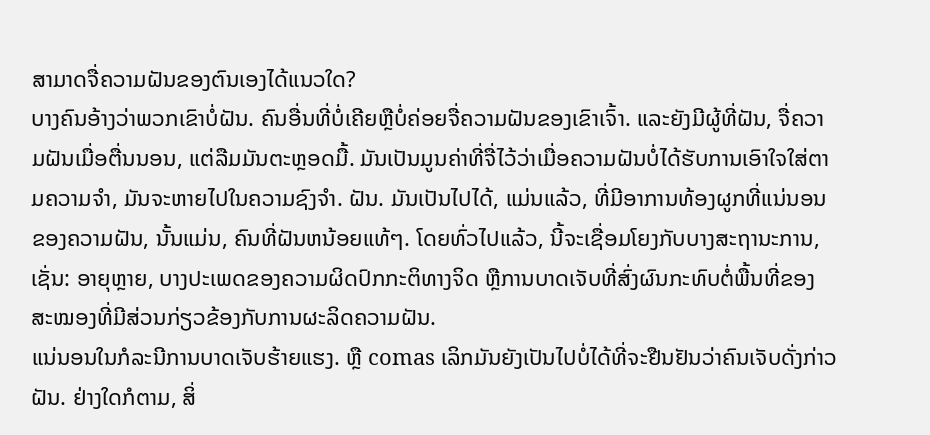ສາມາດຈື່ຄວາມຝັນຂອງຕົນເອງໄດ້ແນວໃດ?
ບາງຄົນອ້າງວ່າພວກເຂົາບໍ່ຝັນ. ຄົນອື່ນທີ່ບໍ່ເຄີຍຫຼືບໍ່ຄ່ອຍຈື່ຄວາມຝັນຂອງເຂົາເຈົ້າ. ແລະຍັງມີຜູ້ທີ່ຝັນ, ຈື່ຄວາມຝັນເມື່ອຕື່ນນອນ, ແຕ່ລືມມັນຕະຫຼອດມື້. ມັນເປັນມູນຄ່າທີ່ຈື່ໄວ້ວ່າເມື່ອຄວາມຝັນບໍ່ໄດ້ຮັບການເອົາໃຈໃສ່ຕາມຄວາມຈໍາ, ມັນຈະຫາຍໄປໃນຄວາມຊົງຈໍາ. ຝັນ. ມັນເປັນໄປໄດ້, ແມ່ນແລ້ວ, ທີ່ມີອາການທ້ອງຜູກທີ່ແນ່ນອນຂອງຄວາມຝັນ, ນັ້ນແມ່ນ, ຄົນທີ່ຝັນຫນ້ອຍແທ້ໆ. ໂດຍທົ່ວໄປແລ້ວ, ນີ້ຈະເຊື່ອມໂຍງກັບບາງສະຖານະການ, ເຊັ່ນ: ອາຍຸຫຼາຍ, ບາງປະເພດຂອງຄວາມຜິດປົກກະຕິທາງຈິດ ຫຼືການບາດເຈັບທີ່ສົ່ງຜົນກະທົບຕໍ່ພື້ນທີ່ຂອງສະໝອງທີ່ມີສ່ວນກ່ຽວຂ້ອງກັບການຜະລິດຄວາມຝັນ.
ແນ່ນອນໃນກໍລະນີການບາດເຈັບຮ້າຍແຮງ. ຫຼື comas ເລິກມັນຍັງເປັນໄປບໍ່ໄດ້ທີ່ຈະຢືນຢັນວ່າຄົນເຈັບດັ່ງກ່າວຝັນ. ຢ່າງໃດກໍຕາມ, ສິ່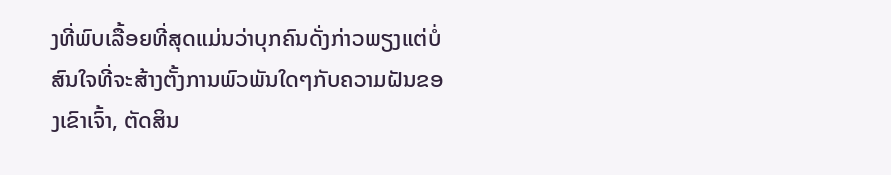ງທີ່ພົບເລື້ອຍທີ່ສຸດແມ່ນວ່າບຸກຄົນດັ່ງກ່າວພຽງແຕ່ບໍ່ສົນໃຈທີ່ຈະສ້າງຕັ້ງການພົວພັນໃດໆກັບຄວາມຝັນຂອງເຂົາເຈົ້າ, ຕັດສິນ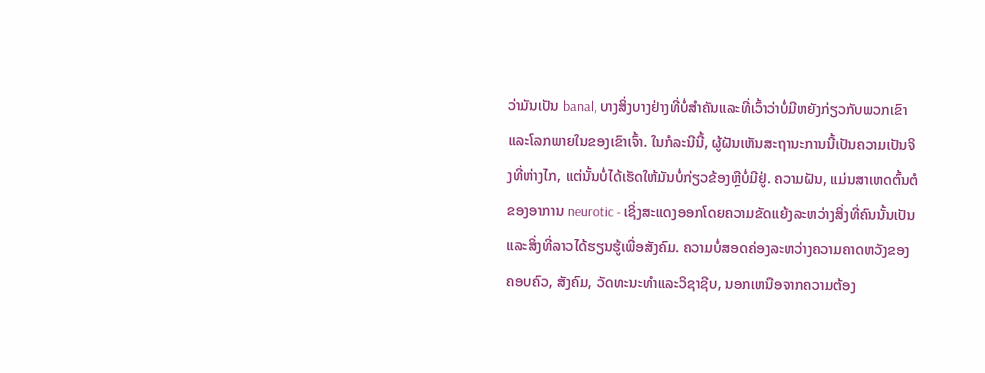ວ່າມັນເປັນ banal, ບາງສິ່ງບາງຢ່າງທີ່ບໍ່ສໍາຄັນແລະທີ່ເວົ້າວ່າບໍ່ມີຫຍັງກ່ຽວກັບພວກເຂົາແລະໂລກພາຍໃນຂອງເຂົາເຈົ້າ. ໃນກໍລະນີນີ້, ຜູ້ຝັນເຫັນສະຖານະການນີ້ເປັນຄວາມເປັນຈິງທີ່ຫ່າງໄກ, ແຕ່ນັ້ນບໍ່ໄດ້ເຮັດໃຫ້ມັນບໍ່ກ່ຽວຂ້ອງຫຼືບໍ່ມີຢູ່. ຄວາມຝັນ, ແມ່ນສາເຫດຕົ້ນຕໍຂອງອາການ neurotic - ເຊິ່ງສະແດງອອກໂດຍຄວາມຂັດແຍ້ງລະຫວ່າງສິ່ງທີ່ຄົນນັ້ນເປັນແລະສິ່ງທີ່ລາວໄດ້ຮຽນຮູ້ເພື່ອສັງຄົມ. ຄວາມບໍ່ສອດຄ່ອງລະຫວ່າງຄວາມຄາດຫວັງຂອງຄອບຄົວ, ສັງຄົມ, ວັດທະນະທໍາແລະວິຊາຊີບ, ນອກເຫນືອຈາກຄວາມຕ້ອງ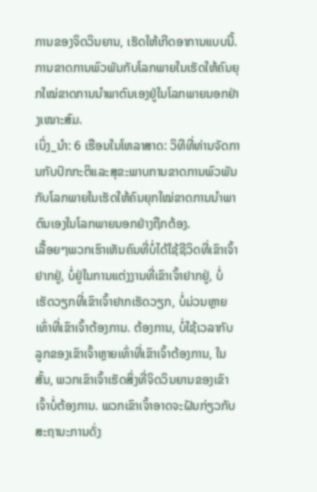ການຂອງຈິດວິນຍານ, ເຮັດໃຫ້ເກີດອາການແບບນີ້. ການຂາດການພົວພັນກັບໂລກພາຍໃນເຮັດໃຫ້ຄົນຍຸກໃໝ່ຂາດການນຳພາຕົນເອງຢູ່ໃນໂລກພາຍນອກຢ່າງເໝາະສົມ.
ເບິ່ງ_ນຳ: 6 ເຮືອນໃນໂຫລາສາດ: ວິທີທີ່ທ່ານຈັດການກັບປົກກະຕິແລະສຸຂະພາບການຂາດການພົວພັນກັບໂລກພາຍໃນເຮັດໃຫ້ຄົນຍຸກໃໝ່ຂາດການນຳພາຕົນເອງໃນໂລກພາຍນອກຢ່າງຖືກຕ້ອງ.
ເລື້ອຍໆພວກເຮົາເຫັນຄົນທີ່ບໍ່ໄດ້ໃຊ້ຊີວິດທີ່ເຂົາເຈົ້າຢາກຢູ່, ບໍ່ຢູ່ໃນການແຕ່ງງານທີ່ເຂົາເຈົ້າຢາກຢູ່, ບໍ່ເຮັດວຽກທີ່ເຂົາເຈົ້າຢາກເຮັດວຽກ, ບໍ່ມ່ວນຫຼາຍເທົ່າທີ່ເຂົາເຈົ້າຕ້ອງການ. ຕ້ອງການ, ບໍ່ໃຊ້ເວລາກັບລູກຂອງເຂົາເຈົ້າຫຼາຍເທົ່າທີ່ເຂົາເຈົ້າຕ້ອງການ, ໃນສັ້ນ, ພວກເຂົາເຈົ້າເຮັດສິ່ງທີ່ຈິດວິນຍານຂອງເຂົາເຈົ້າບໍ່ຕ້ອງການ. ພວກເຂົາເຈົ້າອາດຈະຝັນກ່ຽວກັບສະຖານະການດັ່ງ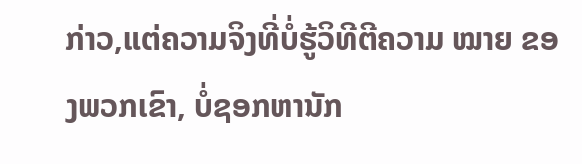ກ່າວ,ແຕ່ຄວາມຈິງທີ່ບໍ່ຮູ້ວິທີຕີຄວາມ ໝາຍ ຂອງພວກເຂົາ, ບໍ່ຊອກຫານັກ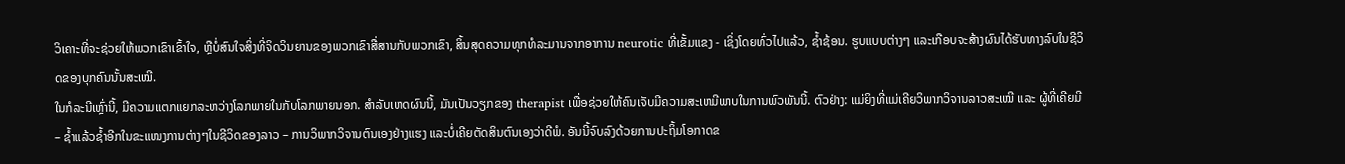ວິເຄາະທີ່ຈະຊ່ວຍໃຫ້ພວກເຂົາເຂົ້າໃຈ, ຫຼືບໍ່ສົນໃຈສິ່ງທີ່ຈິດວິນຍານຂອງພວກເຂົາສື່ສານກັບພວກເຂົາ, ສິ້ນສຸດຄວາມທຸກທໍລະມານຈາກອາການ neurotic ທີ່ເຂັ້ມແຂງ - ເຊິ່ງໂດຍທົ່ວໄປແລ້ວ, ຊໍ້າຊ້ອນ. ຮູບແບບຕ່າງໆ ແລະເກືອບຈະສ້າງຜົນໄດ້ຮັບທາງລົບໃນຊີວິດຂອງບຸກຄົນນັ້ນສະເໝີ.
ໃນກໍລະນີເຫຼົ່ານີ້, ມີຄວາມແຕກແຍກລະຫວ່າງໂລກພາຍໃນກັບໂລກພາຍນອກ. ສໍາລັບເຫດຜົນນີ້, ມັນເປັນວຽກຂອງ therapist ເພື່ອຊ່ວຍໃຫ້ຄົນເຈັບມີຄວາມສະເຫມີພາບໃນການພົວພັນນີ້. ຕົວຢ່າງ: ແມ່ຍິງທີ່ແມ່ເຄີຍວິພາກວິຈານລາວສະເໝີ ແລະ ຜູ້ທີ່ເຄີຍມີ – ຊ້ຳແລ້ວຊ້ຳອີກໃນຂະແໜງການຕ່າງໆໃນຊີວິດຂອງລາວ – ການວິພາກວິຈານຕົນເອງຢ່າງແຮງ ແລະບໍ່ເຄີຍຕັດສິນຕົນເອງວ່າດີພໍ. ອັນນີ້ຈົບລົງດ້ວຍການປະຖິ້ມໂອກາດຂ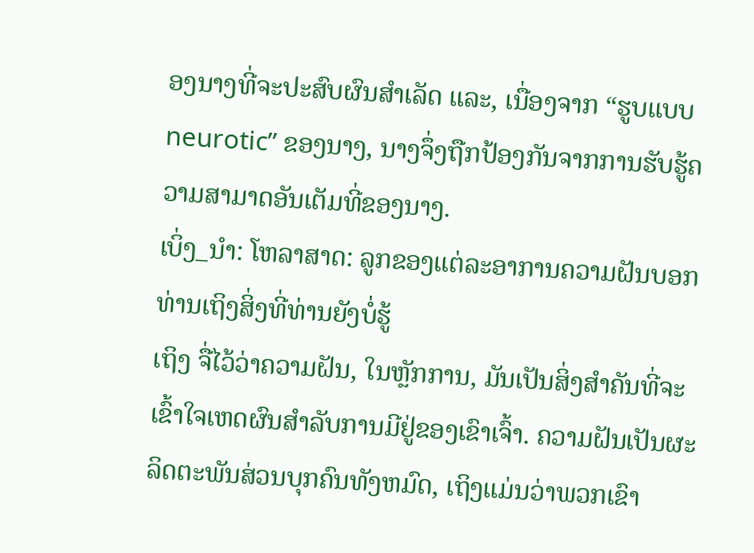ອງນາງທີ່ຈະປະສົບຜົນສໍາເລັດ ແລະ, ເນື່ອງຈາກ “ຮູບແບບ neurotic” ຂອງນາງ, ນາງຈຶ່ງຖືກປ້ອງກັນຈາກການຮັບຮູ້ຄວາມສາມາດອັນເຕັມທີ່ຂອງນາງ.
ເບິ່ງ_ນຳ: ໂຫລາສາດ: ລູກຂອງແຕ່ລະອາການຄວາມຝັນບອກທ່ານເຖິງສິ່ງທີ່ທ່ານຍັງບໍ່ຮູ້
ເຖິງ ຈື່ໄວ້ວ່າຄວາມຝັນ, ໃນຫຼັກການ, ມັນເປັນສິ່ງສໍາຄັນທີ່ຈະເຂົ້າໃຈເຫດຜົນສໍາລັບການມີຢູ່ຂອງເຂົາເຈົ້າ. ຄວາມຝັນເປັນຜະລິດຕະພັນສ່ວນບຸກຄົນທັງຫມົດ, ເຖິງແມ່ນວ່າພວກເຂົາ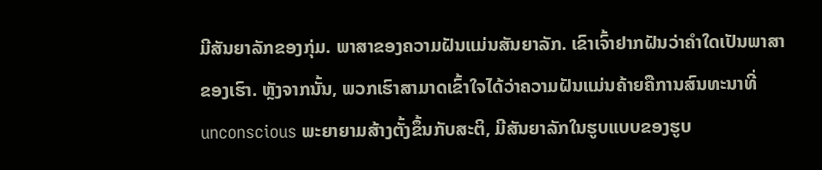ມີສັນຍາລັກຂອງກຸ່ມ. ພາສາຂອງຄວາມຝັນແມ່ນສັນຍາລັກ. ເຂົາເຈົ້າຢາກຝັນວ່າຄຳໃດເປັນພາສາຂອງເຮົາ. ຫຼັງຈາກນັ້ນ, ພວກເຮົາສາມາດເຂົ້າໃຈໄດ້ວ່າຄວາມຝັນແມ່ນຄ້າຍຄືການສົນທະນາທີ່ unconscious ພະຍາຍາມສ້າງຕັ້ງຂຶ້ນກັບສະຕິ, ມີສັນຍາລັກໃນຮູບແບບຂອງຮູບ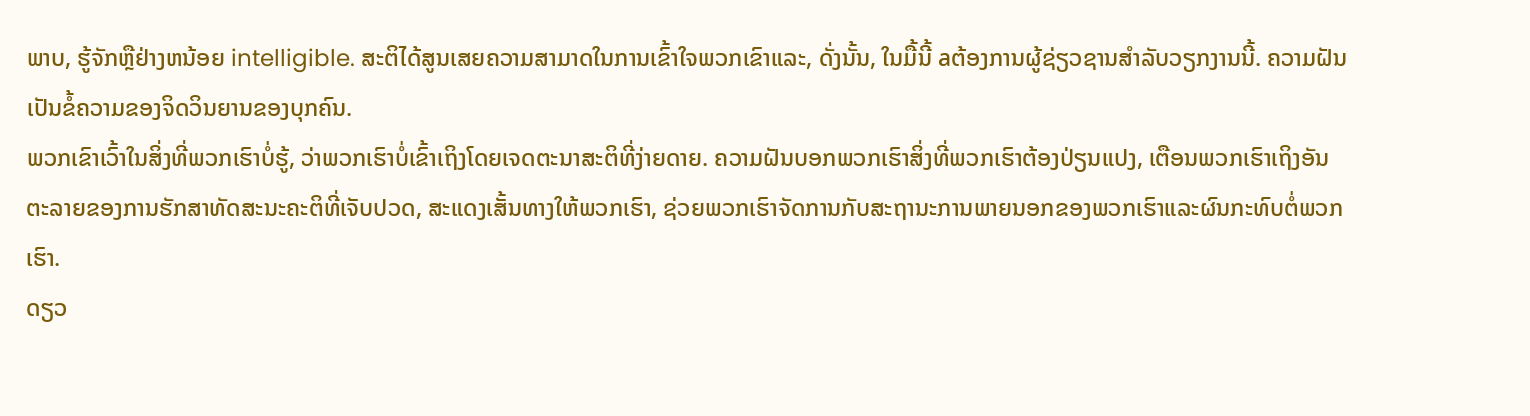ພາບ, ຮູ້ຈັກຫຼືຢ່າງຫນ້ອຍ intelligible. ສະຕິໄດ້ສູນເສຍຄວາມສາມາດໃນການເຂົ້າໃຈພວກເຂົາແລະ, ດັ່ງນັ້ນ, ໃນມື້ນີ້ aຕ້ອງການຜູ້ຊ່ຽວຊານສໍາລັບວຽກງານນີ້. ຄວາມຝັນເປັນຂໍ້ຄວາມຂອງຈິດວິນຍານຂອງບຸກຄົນ.
ພວກເຂົາເວົ້າໃນສິ່ງທີ່ພວກເຮົາບໍ່ຮູ້, ວ່າພວກເຮົາບໍ່ເຂົ້າເຖິງໂດຍເຈດຕະນາສະຕິທີ່ງ່າຍດາຍ. ຄວາມຝັນບອກພວກເຮົາສິ່ງທີ່ພວກເຮົາຕ້ອງປ່ຽນແປງ, ເຕືອນພວກເຮົາເຖິງອັນຕະລາຍຂອງການຮັກສາທັດສະນະຄະຕິທີ່ເຈັບປວດ, ສະແດງເສັ້ນທາງໃຫ້ພວກເຮົາ, ຊ່ວຍພວກເຮົາຈັດການກັບສະຖານະການພາຍນອກຂອງພວກເຮົາແລະຜົນກະທົບຕໍ່ພວກເຮົາ.
ດຽວ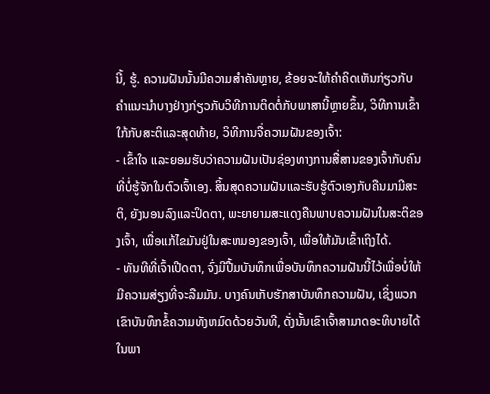ນີ້, ຮູ້. ຄວາມຝັນນັ້ນມີຄວາມສໍາຄັນຫຼາຍ, ຂ້ອຍຈະໃຫ້ຄໍາຄິດເຫັນກ່ຽວກັບຄໍາແນະນໍາບາງຢ່າງກ່ຽວກັບວິທີການຕິດຕໍ່ກັບພາສານີ້ຫຼາຍຂຶ້ນ, ວິທີການເຂົ້າໃກ້ກັບສະຕິແລະສຸດທ້າຍ, ວິທີການຈື່ຄວາມຝັນຂອງເຈົ້າ:
- ເຂົ້າໃຈ ແລະຍອມຮັບວ່າຄວາມຝັນເປັນຊ່ອງທາງການສື່ສານຂອງເຈົ້າກັບຄົນທີ່ບໍ່ຮູ້ຈັກໃນຕົວເຈົ້າເອງ. ສິ້ນສຸດຄວາມຝັນແລະຮັບຮູ້ຕົວເອງກັບຄືນມາມີສະຕິ, ຍັງນອນລົງແລະປິດຕາ, ພະຍາຍາມສະແດງຄືນພາບຄວາມຝັນໃນສະຕິຂອງເຈົ້າ, ເພື່ອແກ້ໄຂມັນຢູ່ໃນສະຫມອງຂອງເຈົ້າ, ເພື່ອໃຫ້ມັນເຂົ້າເຖິງໄດ້.
- ທັນທີທີ່ເຈົ້າເປີດຕາ, ຈົ່ງມີປື້ມບັນທຶກເພື່ອບັນທຶກຄວາມຝັນນີ້ໄວ້ເພື່ອບໍ່ໃຫ້ມີຄວາມສ່ຽງທີ່ຈະລືມມັນ. ບາງຄົນເກັບຮັກສາບັນທຶກຄວາມຝັນ, ເຊິ່ງພວກເຂົາບັນທຶກຂໍ້ຄວາມທັງຫມົດດ້ວຍວັນທີ, ດັ່ງນັ້ນເຂົາເຈົ້າສາມາດອະທິບາຍໄດ້ໃນພາ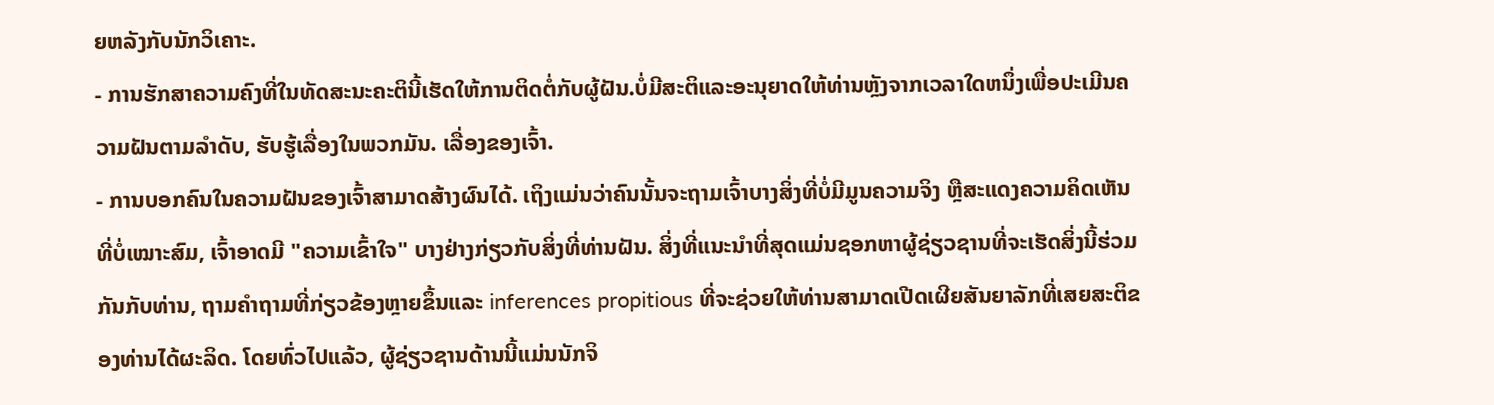ຍຫລັງກັບນັກວິເຄາະ.
- ການຮັກສາຄວາມຄົງທີ່ໃນທັດສະນະຄະຕິນີ້ເຮັດໃຫ້ການຕິດຕໍ່ກັບຜູ້ຝັນ.ບໍ່ມີສະຕິແລະອະນຸຍາດໃຫ້ທ່ານຫຼັງຈາກເວລາໃດຫນຶ່ງເພື່ອປະເມີນຄວາມຝັນຕາມລໍາດັບ, ຮັບຮູ້ເລື່ອງໃນພວກມັນ. ເລື່ອງຂອງເຈົ້າ.
- ການບອກຄົນໃນຄວາມຝັນຂອງເຈົ້າສາມາດສ້າງຜົນໄດ້. ເຖິງແມ່ນວ່າຄົນນັ້ນຈະຖາມເຈົ້າບາງສິ່ງທີ່ບໍ່ມີມູນຄວາມຈິງ ຫຼືສະແດງຄວາມຄິດເຫັນທີ່ບໍ່ເໝາະສົມ, ເຈົ້າອາດມີ "ຄວາມເຂົ້າໃຈ" ບາງຢ່າງກ່ຽວກັບສິ່ງທີ່ທ່ານຝັນ. ສິ່ງທີ່ແນະນໍາທີ່ສຸດແມ່ນຊອກຫາຜູ້ຊ່ຽວຊານທີ່ຈະເຮັດສິ່ງນີ້ຮ່ວມກັນກັບທ່ານ, ຖາມຄໍາຖາມທີ່ກ່ຽວຂ້ອງຫຼາຍຂຶ້ນແລະ inferences propitious ທີ່ຈະຊ່ວຍໃຫ້ທ່ານສາມາດເປີດເຜີຍສັນຍາລັກທີ່ເສຍສະຕິຂອງທ່ານໄດ້ຜະລິດ. ໂດຍທົ່ວໄປແລ້ວ, ຜູ້ຊ່ຽວຊານດ້ານນີ້ແມ່ນນັກຈິ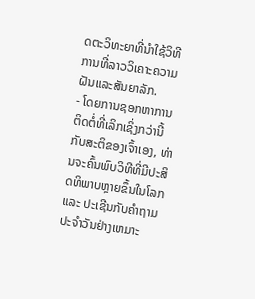ດຕະວິທະຍາທີ່ນໍາໃຊ້ວິທີການທີ່ລາວວິເຄາະຄວາມຝັນແລະສັນຍາລັກ.
- ໂດຍການຊອກຫາການຕິດຕໍ່ທີ່ເລິກເຊິ່ງກວ່ານີ້ກັບສະຕິຂອງເຈົ້າເອງ, ທ່ານຈະຄົ້ນພົບວິທີທີ່ມີປະສິດທິພາບຫຼາຍຂຶ້ນໃນໂລກແລະ ປະເຊີນກັບຄໍາຖາມປະຈໍາວັນຢ່າງເຫມາະ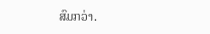ສົມກວ່າ.